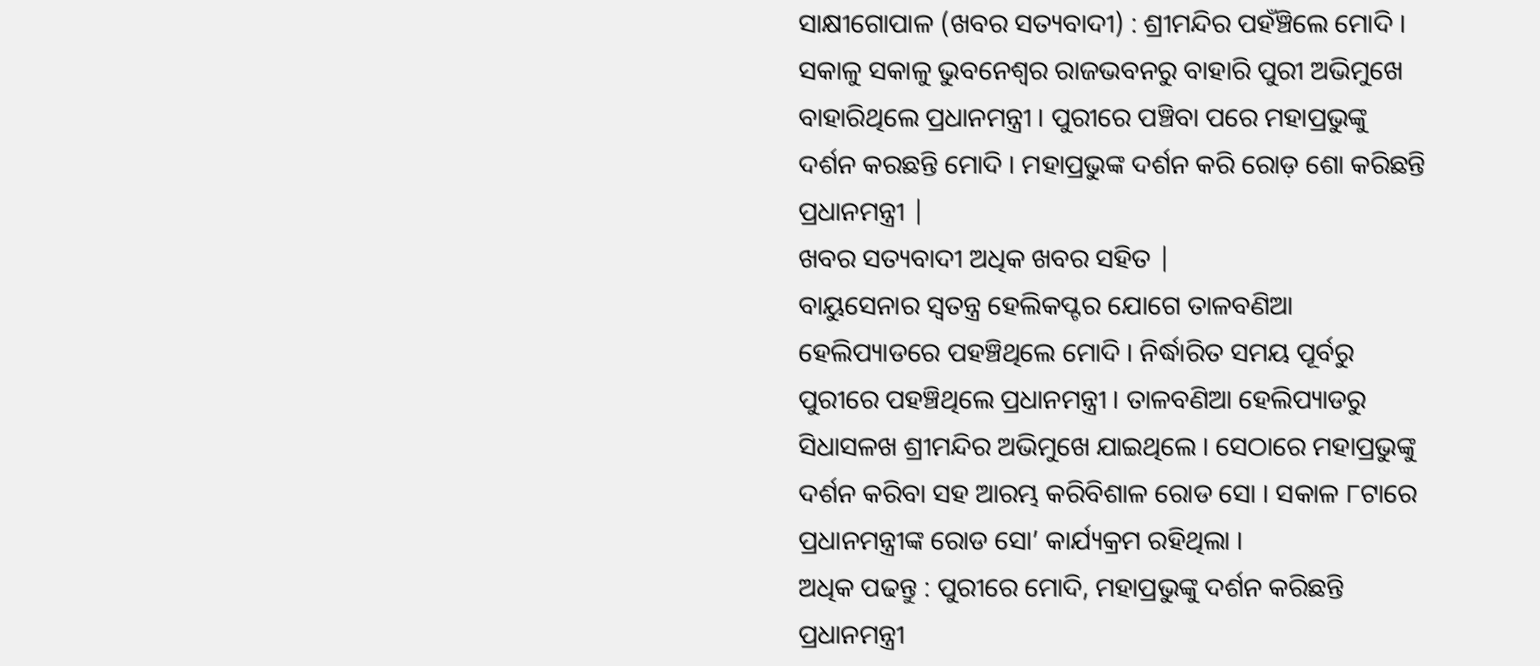ସାକ୍ଷୀଗୋପାଳ (ଖବର ସତ୍ୟବାଦୀ) : ଶ୍ରୀମନ୍ଦିର ପହଁଞ୍ଚିଲେ ମୋଦି । ସକାଳୁ ସକାଳୁ ଭୁବନେଶ୍ବର ରାଜଭବନରୁ ବାହାରି ପୁରୀ ଅଭିମୁଖେ ବାହାରିଥିଲେ ପ୍ରଧାନମନ୍ତ୍ରୀ । ପୁରୀରେ ପଞ୍ଚିବା ପରେ ମହାପ୍ରଭୁଙ୍କୁ ଦର୍ଶନ କରଛନ୍ତି ମୋଦି । ମହାପ୍ରଭୁଙ୍କ ଦର୍ଶନ କରି ରୋଡ଼ ଶୋ କରିଛନ୍ତି ପ୍ରଧାନମନ୍ତ୍ରୀ |
ଖବର ସତ୍ୟବାଦୀ ଅଧିକ ଖବର ସହିତ |
ବାୟୁସେନାର ସ୍ୱତନ୍ତ୍ର ହେଲିକପ୍ଟର ଯୋଗେ ତାଳବଣିଆ ହେଲିପ୍ୟାଡରେ ପହଞ୍ଚିଥିଲେ ମୋଦି । ନିର୍ଦ୍ଧାରିତ ସମୟ ପୂର୍ବରୁ ପୁରୀରେ ପହଞ୍ଚିଥିଲେ ପ୍ରଧାନମନ୍ତ୍ରୀ । ତାଳବଣିଆ ହେଲିପ୍ୟାଡରୁ ସିଧାସଳଖ ଶ୍ରୀମନ୍ଦିର ଅଭିମୁଖେ ଯାଇଥିଲେ । ସେଠାରେ ମହାପ୍ରଭୁଙ୍କୁ ଦର୍ଶନ କରିବା ସହ ଆରମ୍ଭ କରିବିଶାଳ ରୋଡ ସୋ । ସକାଳ ୮ଟାରେ ପ୍ରଧାନମନ୍ତ୍ରୀଙ୍କ ରୋଡ ସୋ’ କାର୍ଯ୍ୟକ୍ରମ ରହିଥିଲା ।
ଅଧିକ ପଢନ୍ତୁ : ପୁରୀରେ ମୋଦି, ମହାପ୍ରଭୁଙ୍କୁ ଦର୍ଶନ କରିଛନ୍ତି
ପ୍ରଧାନମନ୍ତ୍ରୀ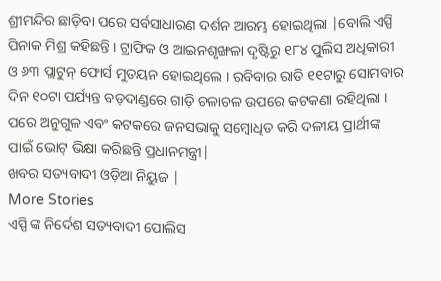ଶ୍ରୀମନ୍ଦିର ଛାଡ଼ିବା ପରେ ସର୍ବସାଧାରଣ ଦର୍ଶନ ଆରମ୍ଭ ହୋଇଥିଲା |ବୋଲି ଏସ୍ପି ପିନାକ ମିଶ୍ର କହିଛନ୍ତି । ଟ୍ରାଫିକ ଓ ଆଇନଶୃଙ୍ଖଳା ଦୃଷ୍ଟିରୁ ୧୮୪ ପୁଲିସ ଅଧିକାରୀ ଓ ୬୩ ପ୍ଲାଟୁନ୍ ଫୋର୍ସ ମୁତୟନ ହୋଇଥିଲେ । ରବିବାର ରାତି ୧୧ଟାରୁ ସୋମବାର ଦିନ ୧୦ଟା ପର୍ଯ୍ୟନ୍ତ ବଡ଼ଦାଣ୍ଡରେ ଗାଡ଼ି ଚଳାଚଳ ଉପରେ କଟକଣା ରହିଥିଲା । ପରେ ଅନୁଗୁଳ ଏବଂ କଟକରେ ଜନସଭାକୁ ସମ୍ବୋଧିତ କରି ଦଳୀୟ ପ୍ରାର୍ଥୀଙ୍କ ପାଇଁ ଭୋଟ୍ ଭିକ୍ଷା କରିଛନ୍ତି ପ୍ରଧାନମନ୍ତ୍ରୀ|
ଖବର ସତ୍ୟବାଦୀ ଓଡ଼ିଆ ନିୟୁଜ |
More Stories
ଏସ୍ପି ଙ୍କ ନିର୍ଦେଶ ସତ୍ୟବାଦୀ ପୋଲିସ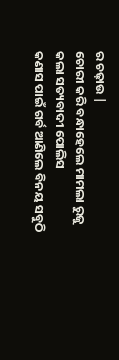ର ଚଢ଼ାଉ |
ଚୋରୀ କରି ବନ୍ଧାହେଲେ ମାମଲା ରୁଜୁ କଲା ସତ୍ୟବାଦୀ ପୋଲିସ
କଣାସ ପାଇଁ ଗର୍ବ ଆଣିଲେ ବିନୟ ସବୁଠି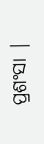ପ୍ରଶଂସା |